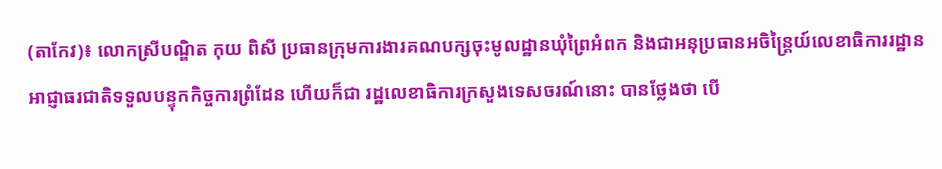(តាកែវ)៖ លោកស្រីបណ្ឌិត កុយ ពិសី ប្រធានក្រុមការងារគណបក្សចុះមូលដ្ឋានឃុំព្រៃអំពក និងជាអនុប្រធានអចិន្រ្តៃយ៍លេខាធិការរដ្ឋានអាជ្ញាធរជាតិទទួលបន្ទុកកិច្ចការព្រំដែន ហើយក៏ជា រដ្ឋលេខាធិការក្រសួងទេសចរណ៍នោះ បានថ្លែងថា បើ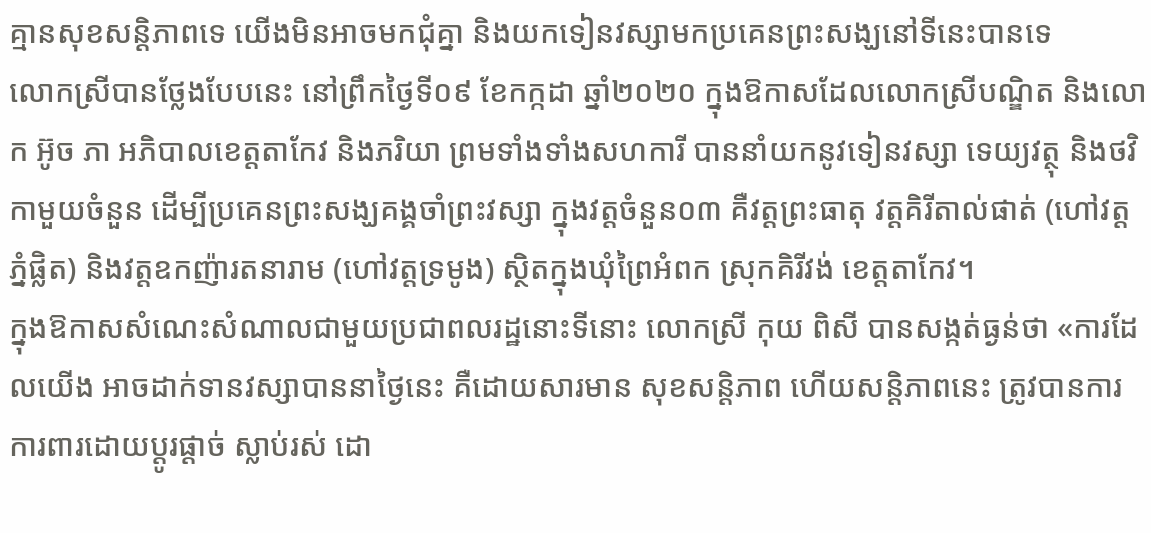គ្មានសុខសន្តិភាពទេ យើងមិនអាចមកជុំគ្នា និងយកទៀនវស្សាមកប្រគេនព្រះសង្ឃនៅទីនេះបានទេ
លោកស្រីបានថ្លែងបែបនេះ នៅព្រឹកថ្ងៃទី០៩ ខែកក្កដា ឆ្នាំ២០២០ ក្នុងឱកាសដែលលោកស្រីបណ្ឌិត និងលោក អ៊ូច ភា អភិបាលខេត្តតាកែវ និងភរិយា ព្រមទាំងទាំងសហការី បាននាំយកនូវទៀនវស្សា ទេយ្យវត្ថុ និងថវិកាមួយចំនួន ដើម្បីប្រគេនព្រះសង្ឃគង្គចាំព្រះវស្សា ក្នុងវត្តចំនួន០៣ គឺវត្តព្រះធាតុ វត្តគិរីតាល់ផាត់ (ហៅវត្តភ្នំផ្លិត) និងវត្តឧកញ៉ារតនារាម (ហៅវត្តទ្រមូង) ស្ថិតក្នុងឃុំព្រៃអំពក ស្រុកគិរីវង់ ខេត្តតាកែវ។
ក្នុងឱកាសសំណេះសំណាលជាមួយប្រជាពលរដ្ឋនោះទីនោះ លោកស្រី កុយ ពិសី បានសង្កត់ធ្ងន់ថា «ការដែលយើង អាចដាក់ទានវស្សាបាននាថ្ងៃនេះ គឺដោយសារមាន សុខសន្តិភាព ហើយសន្តិភាពនេះ ត្រូវបានការការពារដោយប្តូរផ្តាច់ ស្លាប់រស់ ដោ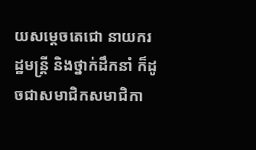យសម្តេចតេជោ នាយករដ្ឋមន្រ្តី និងថ្នាក់ដឹកនាំ ក៏ដូចជាសមាជិកសមាជិកា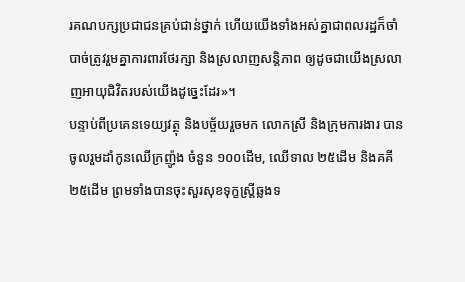រគណបក្សប្រជាជនគ្រប់ជាន់ថ្នាក់ ហើយយើងទាំងអស់គ្នាជាពលរដ្ឋក៏ចាំបាច់ត្រូវរួមគ្នាការពារថែរក្សា និងស្រលាញសន្តិភាព ឲ្យដូចជាយើងស្រលាញអាយុជិវិតរបស់យើងដូច្នេះដែរ»។
បន្ទាប់ពីប្រគេនទេយ្យវត្ថុ និងបច្ច័យរួចមក លោកស្រី និងក្រុមការងារ បានចូលរួមដាំកូនឈើក្រញ៉ូង ចំនួន ១០០ដើម, ឈើទាល ២៥ដើម និងគគី ២៥ដើម ព្រមទាំងបានចុះសួរសុខទុក្ខស្រី្តឆ្លងទ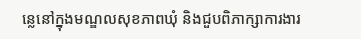ន្លេនៅក្នុងមណ្ឌលសុខភាពឃុំ និងជួបពិភាក្សាការងារ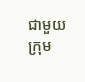ជាមួយក្រុម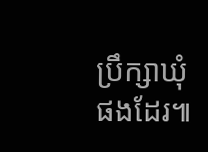ប្រឹក្សាឃុំផងដែរ៕